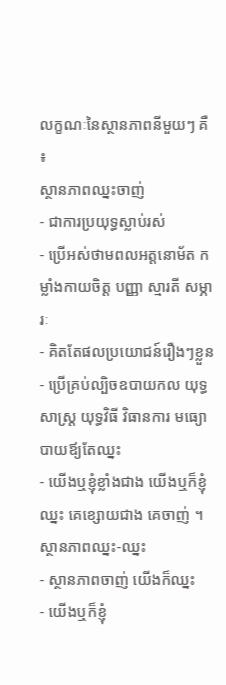លក្ខណៈនៃស្ថានភាពនីមួយៗ គឺ ៖
ស្ថានភាពឈ្នះចាញ់
- ជាការប្រយុទ្ធស្លាប់រស់
- ប្រើអស់ថាមពលអត្តនោម័ត កម្លាំងកាយចិត្ត បញ្ញា ស្មារតី សម្ភារៈ
- គិតតែផលប្រយោជន៍រឿងៗខ្លួន
- ប្រើគ្រប់ល្បិចឧបាយកល យុទ្ធសាស្រ្ដ យុទ្ធវិធី វិធានការ មធ្យោបាយឪ្យតែឈ្នះ
- យើងឬខ្ញុំខ្លាំងជាង យើងឬក៏ខ្ញុំឈ្នះ គេខ្សោយជាង គេចាញ់ ។
ស្ថានភាពឈ្នះ-ឈ្នះ
- ស្ថានភាពចាញ់ យើងក៏ឈ្នះ
- យើងឬក៏ខ្ញុំ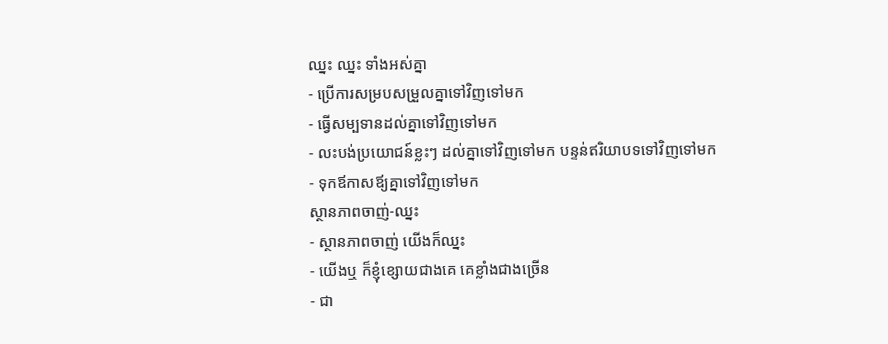ឈ្នះ ឈ្នះ ទាំងអស់គ្នា
- ប្រើការសម្របសម្រួលគ្នាទៅវិញទៅមក
- ធ្វើសម្បទានដល់គ្នាទៅវិញទៅមក
- លះបង់ប្រយោជន៍ខ្លះៗ ដល់គ្នាទៅវិញទៅមក បន្ទន់ឥរិយាបទទៅវិញទៅមក
- ទុកឪកាសឪ្យគ្នាទៅវិញទៅមក
ស្ថានភាពចាញ់-ឈ្នះ
- ស្ថានភាពចាញ់ យើងក៏ឈ្នះ
- យើងឬ ក៏ខ្ញុំខ្សោយជាងគេ គេខ្លាំងជាងច្រើន
- ជា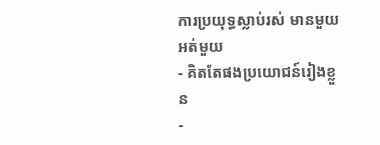ការប្រយុទ្ធស្លាប់រស់ មានមួយ អត់មួយ
- គិតតែផងប្រយោជន៍រៀងខ្លួន
-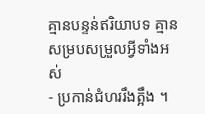គ្មានបន្ទន់ឥរិយាបទ គ្មានសម្របសម្រួលអ្វីទាំងអស់
- ប្រកាន់ជំហររឹងត្អឹង ។